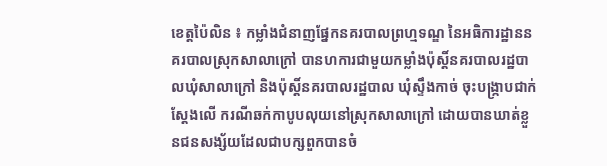ខេត្តប៉ៃលិន ៖ កម្លាំងជំនាញផ្នែកនគរបាលព្រហ្មទណ្ឌ នៃអធិការដ្ឋាននគរបាលស្រុកសាលាក្រៅ បានហការជាមួយកម្លាំងប៉ុស្ដិ៍នគរបាលរដ្ឋបាលឃុំសាលាក្រៅ និងប៉ុស្ដិ៍នគរបាលរដ្ឋបាល ឃុំស្ទឹងកាច់ ចុះបង្រ្កាបជាក់ស្តែងលើ ករណីឆក់កាបូបលុយនៅស្រុកសាលាក្រៅ ដោយបានឃាត់ខ្លួនជនសង្ស័យដែលជាបក្សពួកបានចំ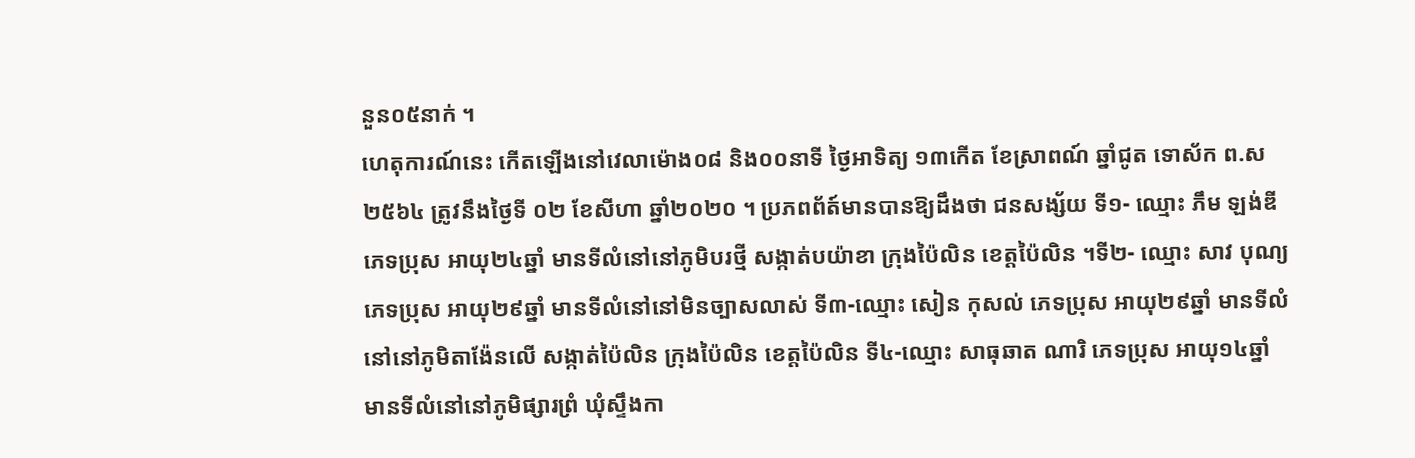នួន០៥នាក់ ។
ហេតុការណ៍នេះ កើតឡើងនៅវេលាម៉ោង០៨ និង០០នាទី ថ្ងៃអាទិត្យ ១៣កើត ខែស្រាពណ៍ ឆ្នាំជូត ទោស័ក ព.ស២៥៦៤ ត្រូវនឹងថ្ងៃទី ០២ ខែសីហា ឆ្នាំ២០២០ ។ ប្រភពព័ត៍មានបានឱ្យដឹងថា ជនសង្ស័យ ទី១- ឈ្មោះ ភឹម ឡង់ឌី ភេទប្រុស អាយុ២៤ឆ្នាំ មានទីលំនៅនៅភូមិបរថ្មី សង្កាត់បយ៉ាខា ក្រុងប៉ៃលិន ខេត្តប៉ៃលិន ។ទី២- ឈ្មោះ សាវ បុណ្យ ភេទប្រុស អាយុ២៩ឆ្នាំ មានទីលំនៅនៅមិនច្បាសលាស់ ទី៣-ឈ្មោះ សៀន កុសល់ ភេទប្រុស អាយុ២៩ឆ្នាំ មានទីលំនៅនៅភូមិតាង៉ែនលើ សង្កាត់ប៉ៃលិន ក្រុងប៉ៃលិន ខេត្តប៉ៃលិន ទី៤-ឈ្មោះ សាធុឆាត ណារិ ភេទប្រុស អាយុ១៤ឆ្នាំ មានទីលំនៅនៅភូមិផ្សារព្រំ ឃុំស្ទឹងកា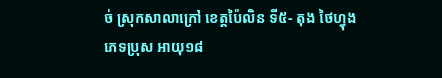ច់ ស្រុកសាលាក្រៅ ខេត្តប៉ៃលិន ទី៥- តុង ថៃហ្វុង ភេទប្រុស អាយុ១៨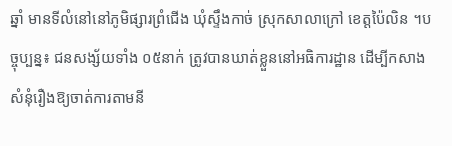ឆ្នាំ មានទីលំនៅនៅភូមិផ្សារព្រំជើង ឃុំស្ទឹងកាច់ ស្រុកសាលាក្រៅ ខេត្តប៉ៃលិន ។បច្ចុប្បន្ន៖ ជនសង្ស័យទាំង ០៥នាក់ ត្រូវបានឃាត់ខ្លួននៅអធិការដ្ឋាន ដើម្បីកសាងសំនុំរឿងឱ្យចាត់ការតាមនី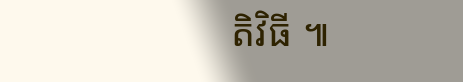តិវិធី ៕